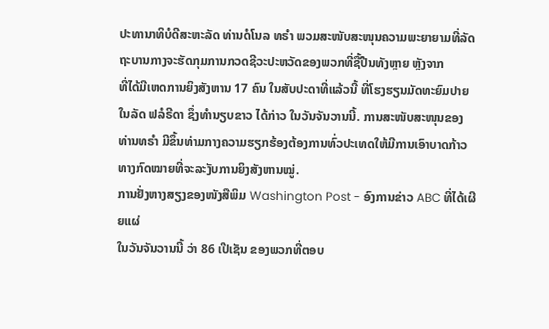ປະທານາທິບໍດີສະຫະລັດ ທ່ານດໍໂນລ ທຣຳ ພວມສະໜັບສະໜຸນຄວາມພະຍາຍາມທີ່ລັດຖະບານກາງຈະຮັດກຸມການກວດຊີວະປະຫວັດຂອງພວກທີ່ຊື້ປືນທັງຫຼາຍ ຫຼັງຈາກ
ທີ່ໄດ້ມີເຫດການຍິງສັງຫານ 17 ຄົນ ໃນສັບປະດາທີ່ແລ້ວນີ້ ທີ່ໂຮງຮຽນມັດທະຍົມປາຍ
ໃນລັດ ຟລໍຣີດາ ຊຶ່ງທຳນຽບຂາວ ໄດ້ກ່າວ ໃນວັນຈັນວານນີ້. ການສະໜັບສະໜຸນຂອງ
ທ່ານທຣຳ ມີຂຶ້ນທ່າມກາງຄວາມຮຽກຮ້ອງຕ້ອງການທົ່ວປະເທດໃຫ້ມີການເອົາບາດກ້າວ
ທາງກົດໝາຍທີ່ຈະລະງັບການຍິງສັງຫານໝູ່.
ການຢັ່ງຫາງສຽງຂອງໜັງສືພິມ Washington Post - ອົງການຂ່າວ ABC ທີ່ໄດ້ເຜີຍແຜ່
ໃນວັນຈັນວານນີ້ ວ່າ 86 ເປີເຊັນ ຂອງພວກທີ່ຕອບ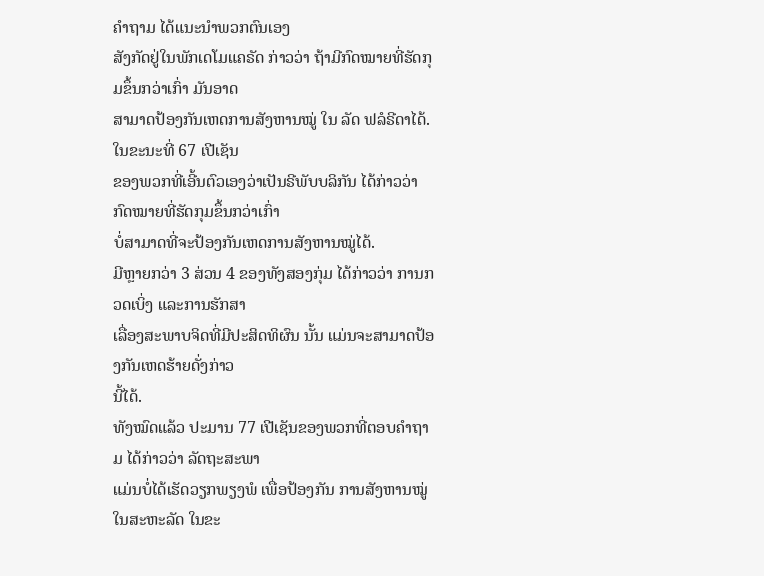ຄຳຖາມ ໄດ້ແນະນຳພວກຕົນເອງ
ສັງກັດຢູ່ໃນພັກເດໂມແຄຣັດ ກ່າວວ່າ ຖ້າມີກົດໝາຍທີ່ຮັດກຸມຂຶ້ນກວ່າເກົ່າ ມັນອາດ
ສາມາດປ້ອງກັນເຫດການສັງຫານໝູ່ ໃນ ລັດ ຟລໍຣີດາໄດ້. ໃນຂະນະທີ່ 67 ເປີເຊັນ
ຂອງພວກທີ່ເອີ້ນຕົວເອງວ່າເປັນຣີພັບບລິກັນ ໄດ້ກ່າວວ່າ ກົດໝາຍທີ່ຮັດກຸມຂຶ້ນກວ່າເກົ່າ
ບໍ່ສາມາດທີ່ຈະປ້ອງກັນເຫດການສັງຫານໝູ່ໄດ້.
ມີຫຼາຍກວ່າ 3 ສ່ວນ 4 ຂອງທັງສອງກຸ່ມ ໄດ້ກ່າວວ່າ ການກວດເບິ່ງ ແລະການຮັກສາ
ເລື່ອງສະພາບຈິດທີ່ມີປະສິດທິຜົນ ນັ້ນ ແມ່ນຈະສາມາດປ້ອງກັນເຫດຮ້າຍດັ່ງກ່າວ
ນີ້ໄດ້.
ທັງໝົດແລ້ວ ປະມານ 77 ເປີເຊັນຂອງພວກທີ່ຕອບຄຳຖາມ ໄດ້ກ່າວວ່າ ລັດຖະສະພາ
ແມ່ນບໍ່ໄດ້ເຮັດວຽກພຽງພໍ ເພື່ອປ້ອງກັນ ການສັງຫານໝູ່ ໃນສະຫະລັດ ໃນຂະ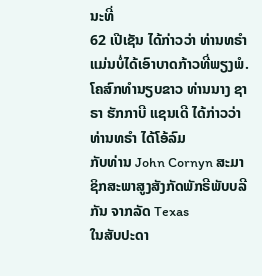ນະທີ່
62 ເປີເຊັນ ໄດ້ກ່າວວ່າ ທ່ານທຣຳ ແມ່ນບໍ່ໄດ້ເອົາບາດກ້າວທີ່ພຽງພໍ.
ໂຄສົກທຳນຽບຂາວ ທ່ານນາງ ຊາຣາ ຮັກກາບີ ແຊນເດີ ໄດ້ກ່າວວ່າ ທ່ານທຣຳ ໄດ້ໂອ້ລົມ
ກັບທ່ານ John Cornyn ສະມາຊິກສະພາສູງສັງກັດພັກຣີພັບບລີກັນ ຈາກລັດ Texas
ໃນສັບປະດາ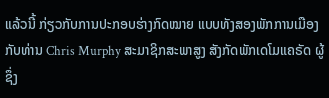ແລ້ວນີ້ ກ່ຽວກັບການປະກອບຮ່າງກົດໝາຍ ແບບທັງສອງພັກການເມືອງ
ກັບທ່ານ Chris Murphy ສະມາຊິກສະພາສູງ ສັງກັດພັກເດໂມແຄຣັດ ຜູ້ຊຶ່ງ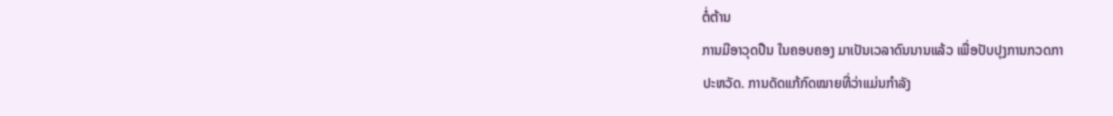ຕໍ່ຕ້ານ
ການມີອາວຸດປືນ ໃນຄອບຄອງ ມາເປັນເວລາດົນນານແລ້ວ ເພື່ອປັບປຸງການກວດກາ
ປະຫວັດ. ການດັດແກ້ກົດໝາຍທີ່ວ່າແມ່ນກຳລັງ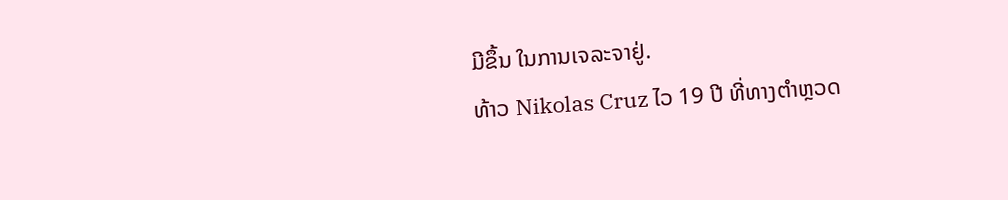ມີຂຶ້ນ ໃນການເຈລະຈາຢູ່.
ທ້າວ Nikolas Cruz ໄວ 19 ປີ ທີ່ທາງຕຳຫຼວດ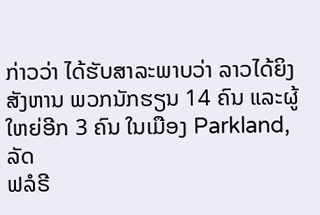ກ່າວວ່າ ໄດ້ຮັບສາລະພາບວ່າ ລາວໄດ້ຍິງສັງຫານ ພວກນັກຮຽນ 14 ຄົນ ແລະຜູ້ໃຫຍ່ອີກ 3 ຄົນ ໃນເມືອງ Parkland, ລັດ
ຟລໍຣີ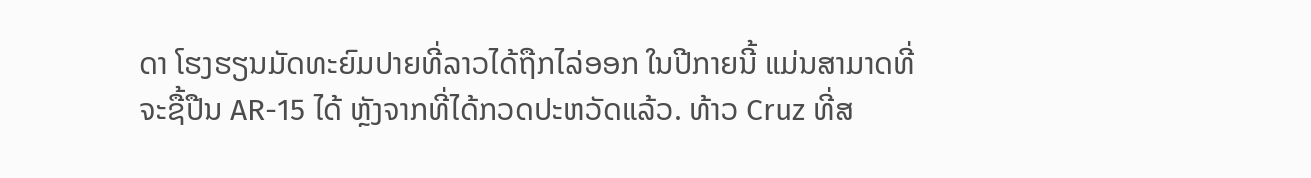ດາ ໂຮງຮຽນມັດທະຍົມປາຍທີ່ລາວໄດ້ຖືກໄລ່ອອກ ໃນປີກາຍນີ້ ແມ່ນສາມາດທີ່
ຈະຊື້ປືນ AR-15 ໄດ້ ຫຼັງຈາກທີ່ໄດ້ກວດປະຫວັດແລ້ວ. ທ້າວ Cruz ທີ່ສ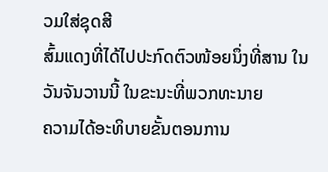ວມໃສ່ຊຸດສີ
ສົ້ມແດງທີ່ໄດ້ໄປປະກົດຕົວໜ້ອຍນຶ່ງທີ່ສານ ໃນວັນຈັນວານນີ້ ໃນຂະນະທີ່ພວກທະນາຍ
ຄວາມໄດ້ອະທິບາຍຂັ້ນຕອນການ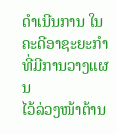ດຳເນີນການ ໃນຄະດີອາຊະຍະກຳທີ່ມີການວາງແຜນ
ໄວ້ລ່ວງໜ້າຕ້ານ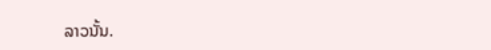ລາວນັ້ນ.